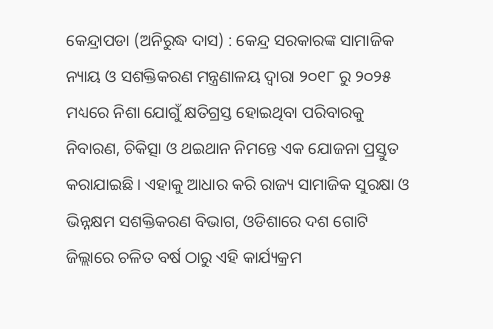କେନ୍ଦ୍ରାପଡା (ଅନିରୁଦ୍ଧ ଦାସ) : କେନ୍ଦ୍ର ସରକାରଙ୍କ ସାମାଜିକ ନ୍ୟାୟ ଓ ସଶକ୍ତିକରଣ ମନ୍ତ୍ରଣାଳୟ ଦ୍ୱାରା ୨୦୧୮ ରୁ ୨୦୨୫ ମଧ୍ୟରେ ନିଶା ଯୋଗୁଁ କ୍ଷତିଗ୍ରସ୍ତ ହୋଇଥିବା ପରିବାରକୁ ନିବାରଣ, ଚିକିତ୍ସା ଓ ଥଇଥାନ ନିମନ୍ତେ ଏକ ଯୋଜନା ପ୍ରସ୍ତୁତ କରାଯାଇଛି । ଏହାକୁ ଆଧାର କରି ରାଜ୍ୟ ସାମାଜିକ ସୁରକ୍ଷା ଓ ଭିନ୍ନକ୍ଷମ ସଶକ୍ତିକରଣ ବିଭାଗ, ଓଡିଶାରେ ଦଶ ଗୋଟି ଜିଲ୍ଲାରେ ଚଳିତ ବର୍ଷ ଠାରୁ ଏହି କାର୍ଯ୍ୟକ୍ରମ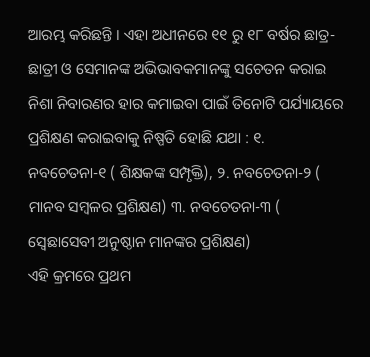ଆରମ୍ଭ କରିଛନ୍ତି । ଏହା ଅଧୀନରେ ୧୧ ରୁ ୧୮ ବର୍ଷର ଛାତ୍ର- ଛାତ୍ରୀ ଓ ସେମାନଙ୍କ ଅଭିଭାବକମାନଙ୍କୁ ସଚେତନ କରାଇ ନିଶା ନିବାରଣର ହାର କମାଇବା ପାଇଁ ତିନୋଟି ପର୍ଯ୍ୟାୟରେ ପ୍ରଶିକ୍ଷଣ କରାଇବାକୁ ନିଷ୍ପତି ହୋଛି ଯଥା : ୧. ନବଚେତନା-୧ ( ଶିକ୍ଷକଙ୍କ ସମ୍ପୃକ୍ତି), ୨. ନବଚେତନା-୨ ( ମାନବ ସମ୍ବଳର ପ୍ରଶିକ୍ଷଣ) ୩. ନବଚେତନା-୩ ( ସ୍ବେଛାସେବୀ ଅନୁଷ୍ଠାନ ମାନଙ୍କର ପ୍ରଶିକ୍ଷଣ)
ଏହି କ୍ରମରେ ପ୍ରଥମ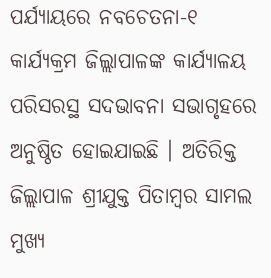ପର୍ଯ୍ୟାୟରେ ନବଚେତନା-୧ କାର୍ଯ୍ୟକ୍ରମ ଜିଲ୍ଲାପାଳଙ୍କ କାର୍ଯ୍ୟାଳୟ ପରିସରସ୍ଥ ସଦଭାବନା ସଭାଗୃହରେ ଅନୁଷ୍ଠିତ ହୋଇଯାଇଛି । ଅତିରିକ୍ତ ଜିଲ୍ଲାପାଳ ଶ୍ରୀଯୁକ୍ତ ପିତାମ୍ବର ସାମଲ ମୁଖ୍ୟ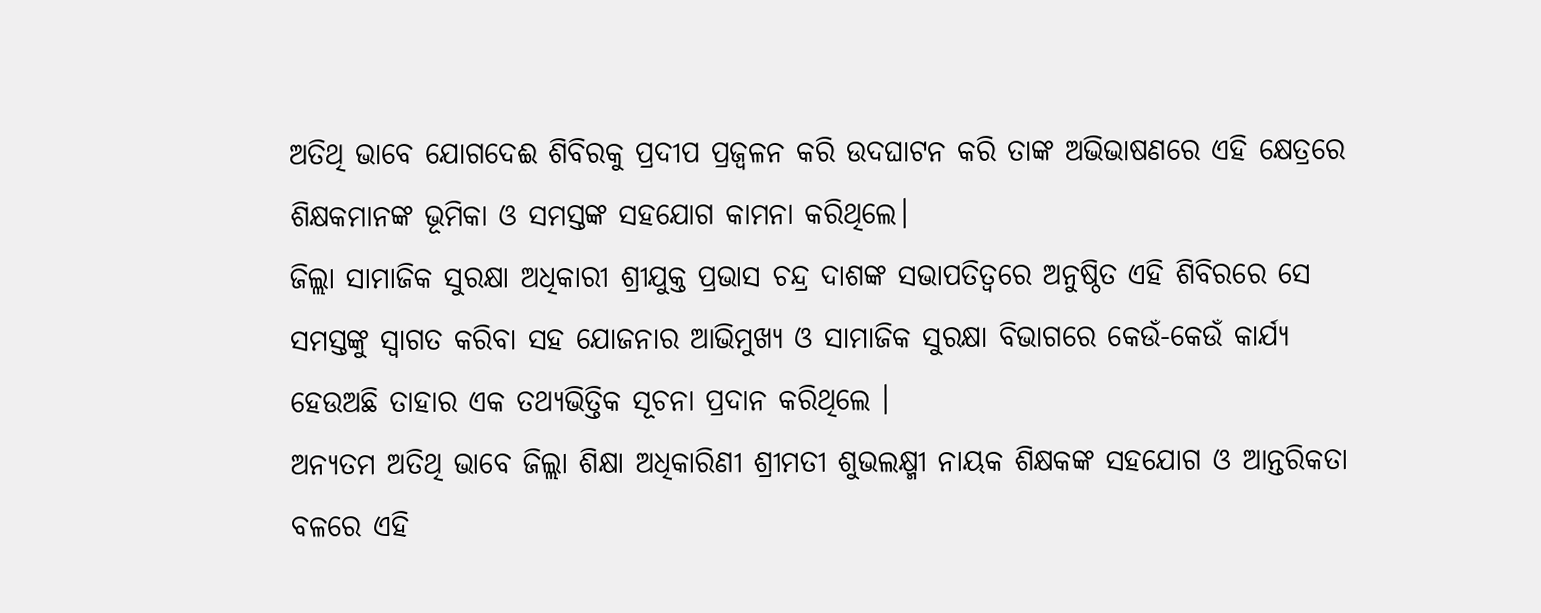ଅତିଥି ଭାବେ ଯୋଗଦେଈ ଶିବିରକୁ ପ୍ରଦୀପ ପ୍ରଜ୍ଵଳନ କରି ଉଦଘାଟନ କରି ତାଙ୍କ ଅଭିଭାଷଣରେ ଏହି କ୍ଷେତ୍ରରେ ଶିକ୍ଷକମାନଙ୍କ ଭୂମିକା ଓ ସମସ୍ତଙ୍କ ସହଯୋଗ କାମନା କରିଥିଲେ।
ଜିଲ୍ଲା ସାମାଜିକ ସୁରକ୍ଷା ଅଧିକାରୀ ଶ୍ରୀଯୁକ୍ତ ପ୍ରଭାସ ଚନ୍ଦ୍ର ଦାଶଙ୍କ ସଭାପତିତ୍ଵରେ ଅନୁଷ୍ଠିତ ଏହି ଶିବିରରେ ସେ ସମସ୍ତଙ୍କୁ ସ୍ଵାଗତ କରିବା ସହ ଯୋଜନାର ଆଭିମୁଖ୍ୟ ଓ ସାମାଜିକ ସୁରକ୍ଷା ବିଭାଗରେ କେଉଁ-କେଉଁ କାର୍ଯ୍ୟ ହେଉଅଛି ତାହାର ଏକ ତଥ୍ୟଭିତ୍ତିକ ସୂଚନା ପ୍ରଦାନ କରିଥିଲେ ।
ଅନ୍ୟତମ ଅତିଥି ଭାବେ ଜିଲ୍ଲା ଶିକ୍ଷା ଅଧିକାରିଣୀ ଶ୍ରୀମତୀ ଶୁଭଲକ୍ଷ୍ମୀ ନାୟକ ଶିକ୍ଷକଙ୍କ ସହଯୋଗ ଓ ଆନ୍ତରିକତା ବଳରେ ଏହି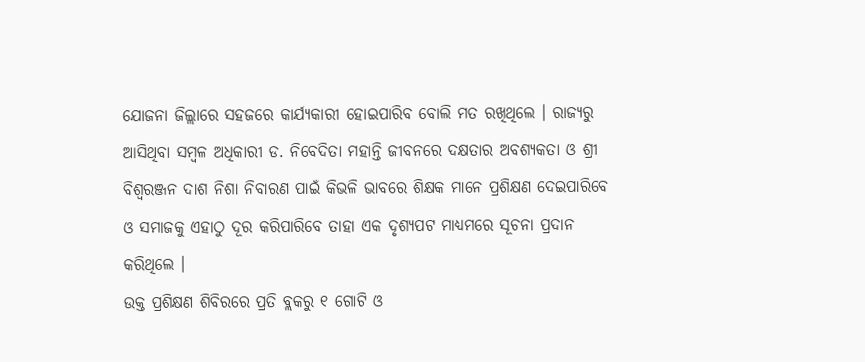ଯୋଜନା ଜିଲ୍ଲାରେ ସହଜରେ କାର୍ଯ୍ୟକାରୀ ହୋଇପାରିବ ବୋଲି ମତ ରଖିଥିଲେ । ରାଜ୍ୟରୁ ଆସିଥିବା ସମ୍ବଳ ଅଧିକାରୀ ଡ. ନିବେଦିତା ମହାନ୍ତି ଜୀବନରେ ଦକ୍ଷତାର ଅବଶ୍ୟକତା ଓ ଶ୍ରୀ ବିଶ୍ଵରଞ୍ଜନ ଦାଶ ନିଶା ନିବାରଣ ପାଇଁ କିଭଳି ଭାବରେ ଶିକ୍ଷକ ମାନେ ପ୍ରଶିକ୍ଷଣ ଦେଇପାରିବେ ଓ ସମାଜକୁ ଏହାଠୁ ଦୂର କରିପାରିବେ ତାହା ଏକ ଦୃଶ୍ୟପଟ ମାଧ୍ୟମରେ ସୂଚନା ପ୍ରଦାନ କରିଥିଲେ ।
ଉକ୍ତ ପ୍ରଶିକ୍ଷଣ ଶିବିରରେ ପ୍ରତି ବ୍ଲକରୁ ୧ ଗୋଟି ଓ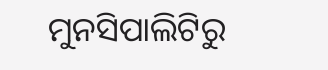ମୁନସିପାଲିଟିରୁ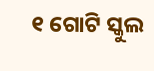୧ ଗୋଟି ସ୍କୁଲ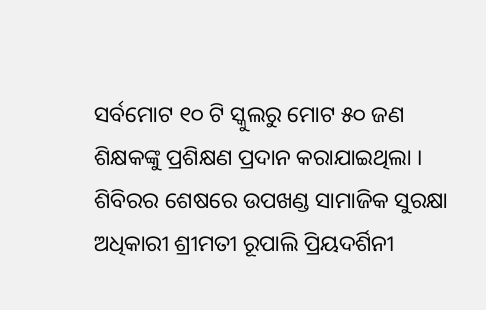ସର୍ବମୋଟ ୧୦ ଟି ସ୍କୁଲରୁ ମୋଟ ୫୦ ଜଣ ଶିକ୍ଷକଙ୍କୁ ପ୍ରଶିକ୍ଷଣ ପ୍ରଦାନ କରାଯାଇଥିଲା । ଶିବିରର ଶେଷରେ ଉପଖଣ୍ଡ ସାମାଜିକ ସୁରକ୍ଷା ଅଧିକାରୀ ଶ୍ରୀମତୀ ରୂପାଲି ପ୍ରିୟଦର୍ଶିନୀ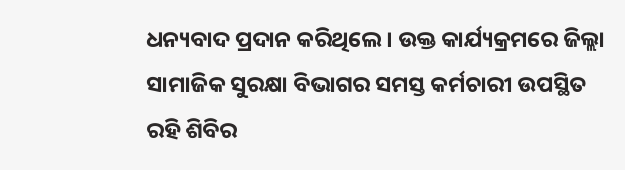ଧନ୍ୟବାଦ ପ୍ରଦାନ କରିଥିଲେ । ଉକ୍ତ କାର୍ଯ୍ୟକ୍ରମରେ ଜିଲ୍ଲା ସାମାଜିକ ସୁରକ୍ଷା ବିଭାଗର ସମସ୍ତ କର୍ମଚାରୀ ଉପସ୍ଥିତ ରହି ଶିବିର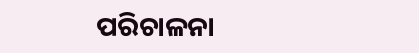ପରିଚାଳନା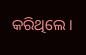କରିଥିଲେ ।